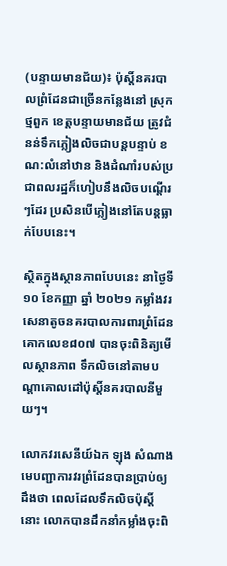(បន្ទាយមានជ័យ)៖ ប៉ុស្តិ៍នគរបាលព្រំដែនជាច្រើនកន្លែងនៅ ស្រុកថ្មពួក ខេត្តបន្ទាយមានជ័យ ត្រូវជំនន់ទឹកភ្លៀងលិចជាបន្តបន្ទាប់ ខណ:លំនៅឋាន និងដំណាំរបស់ប្រជាពលរដ្ឋក៏ហៀបនឹងលិចបណ្ដើរៗដែរ ប្រសិនបើភ្លៀងនៅតែបន្តធ្លាក់បែបនេះ។

ស្ថិតក្នុងស្ថានភាពបែបនេះ នាថ្ងៃទី១០ ខែកញ្ញា ឆ្នាំ ២០២១ កម្លាំងវរសេនាតូចនគរបាលការពារព្រំដែនគោកលេខ៨០៧ បានចុះពិនិត្យមើលស្ថានភាព ទឹកលិចនៅតាមបណ្តាគោលដៅប៉ុស្តិ៍នគរបាលនីមួយៗ។

លោកវរសេនីយ៍ឯក ឡុង សំណាង មេបញ្ជាការវរព្រំដែនបានប្រាប់ឲ្យដឹងថា ពេលដែលទឹកលិចប៉ុស្តិ៍នោះ លោកបានដឹកនាំកម្លាំងចុះពិ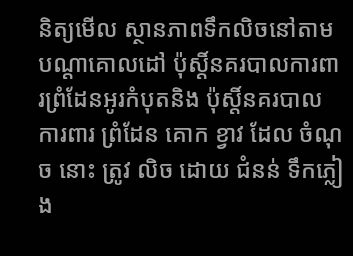និត្យមើល ស្ថានភាពទឹកលិចនៅតាមបណ្តាគោលដៅ ប៉ុស្តិ៍នគរបាលការពារព្រំដែនអូរកំបុតនិង ប៉ុស្តិ៍នគរបាល ការពារ ព្រំដែន គោក ខ្វាវ ដែល ចំណុច នោះ ត្រូវ លិច ដោយ ជំនន់ ទឹកភ្លៀង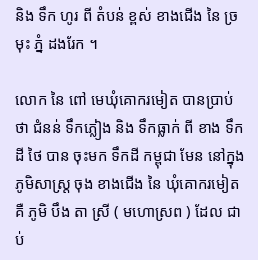និង ទឹក ហូរ ពី តំបន់ ខ្ពស់ ខាងជើង នៃ ច្រមុះ ភ្នំ ដងរែក ។

លោក នៃ ពៅ មេឃុំគោករមៀត បានប្រាប់ថា ជំនន់ ទឹកភ្លៀង និង ទឹកធ្លាក់ ពី ខាង ទឹកដី ថៃ បាន ចុះមក ទឹកដី កម្ពុជា មែន នៅក្នុង ភូមិសាស្ត្រ ចុង ខាងជើង នៃ ឃុំគោករមៀត គឺ ភូមិ បឹង តា ស្រី ( មហោស្រព ) ដែល ជាប់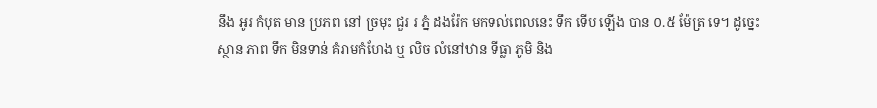នឹង អូរ កំបុត មាន ប្រភព នៅ ច្រមុះ ជួរ រ ភ្នំ ដងរ៉ែក មកទល់ពេលនេះ ទឹក ទើប ឡើង បាន ០.៥ ម៉ែត្រ ទេ។ ដូច្នេះស្ថាន ភាព ទឹក មិនទាន់ គំរាមកំហែង ឬ លិច លំនៅឋាន ទីធ្លា ភូមិ និង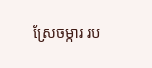ស្រែចម្ការ រប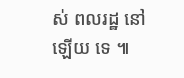ស់ ពលរដ្ឋ នៅឡើយ ទេ ៕